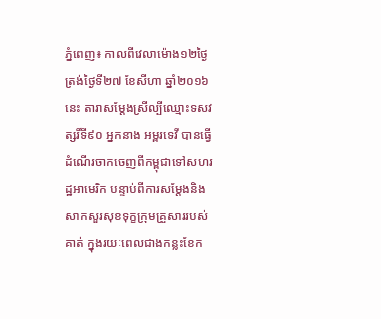ភ្នំពេញ៖ កាលពីវេលាម៉ោង១២ថ្ងៃត្រង់ថ្ងៃទី២៧ ខែសីហា ឆ្នាំ២០១៦ នេះ តារាសម្តែងស្រីល្បីឈ្មោះទសវត្សរិ៍ទី៩០ អ្នកនាង អម្ពរទេវី បានធ្វើដំណើរចាកចេញពីកម្ពុជាទៅសហរដ្ឋអាមេរិក បន្ទាប់ពីការសម្ដែងនិងសាកសួរសុខទុក្ខក្រុមគ្រួសាររបស់គាត់ ក្នុងរយៈពេលជាងកន្លះខែក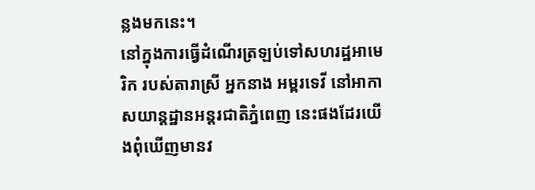ន្លងមកនេះ។
នៅក្នុងការធ្វើដំណើរត្រឡប់ទៅសហរដ្ឋអាមេរិក របស់តារាស្រី អ្នកនាង អម្ពរទេវី នៅអាកាសយាន្តដ្ឋានអន្តរជាតិភ្នំពេញ នេះផងដែរយើងពុំឃើញមានវ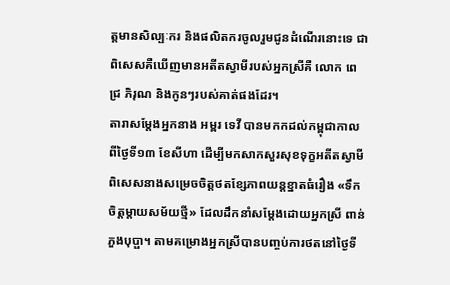ត្តមានសិល្បៈករ និងផលិតករចូលរួមជូនដំណើរនោះទេ ជាពិសេសគឺឃើញមានអតីតស្វាមីរបស់អ្នកស្រីគឺ លោក ពេជ្រ ភិរុណ និងកូនៗរបស់គាត់ផងដែរ។
តារាសម្តែងអ្នកនាង អម្ពរ ទេវី បានមកកដល់កម្ពុជាកាលពីថ្ងៃទី១៣ ខែសីហា ដើម្បីមកសាកសួរសុខទុក្ខអតីតស្វាមី ពិសេសនាងសម្រេចចិត្តថតខ្សែភាពយន្តខ្នាតធំរឿង «ទឹកចិត្តម្តាយសម័យថ្មី» ដែលដឹកនាំសម្តែងដោយអ្នកស្រី ពាន់ ភួងបុប្ផា។ តាមគម្រោងអ្នកស្រីបានបញ្ចប់ការថតនៅថ្ងៃទី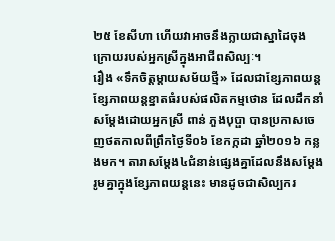២៥ ខែសីហា ហើយវាអាចនឹងក្លាយជាស្នាដៃចុងក្រោយរបស់អ្នកស្រីក្នុងអាជីពសិល្បៈ។
រឿង «ទឹកចិត្តម្តាយសម័យថ្មី» ដែលជាខ្សែភាពយន្តខ្សែភាពយន្តខ្នាតធំរបស់ផលិតកម្មថោន ដែលដឹកនាំសម្តែងដោយអ្នកស្រី ពាន់ ភួងបុប្ផា បានប្រកាសចេញថតកាលពីព្រឹកថ្ងៃទី០៦ ខែកក្កដា ឆ្នាំ២០១៦ កន្លងមក។ តារាសម្តែង៤ជំនាន់ផ្សេងគ្នាដែលនឹងសម្តែងរូមគ្នាក្នុងខ្សែភាពយន្តនេះ មានដូចជាសិល្បករ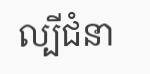ល្បីជំនា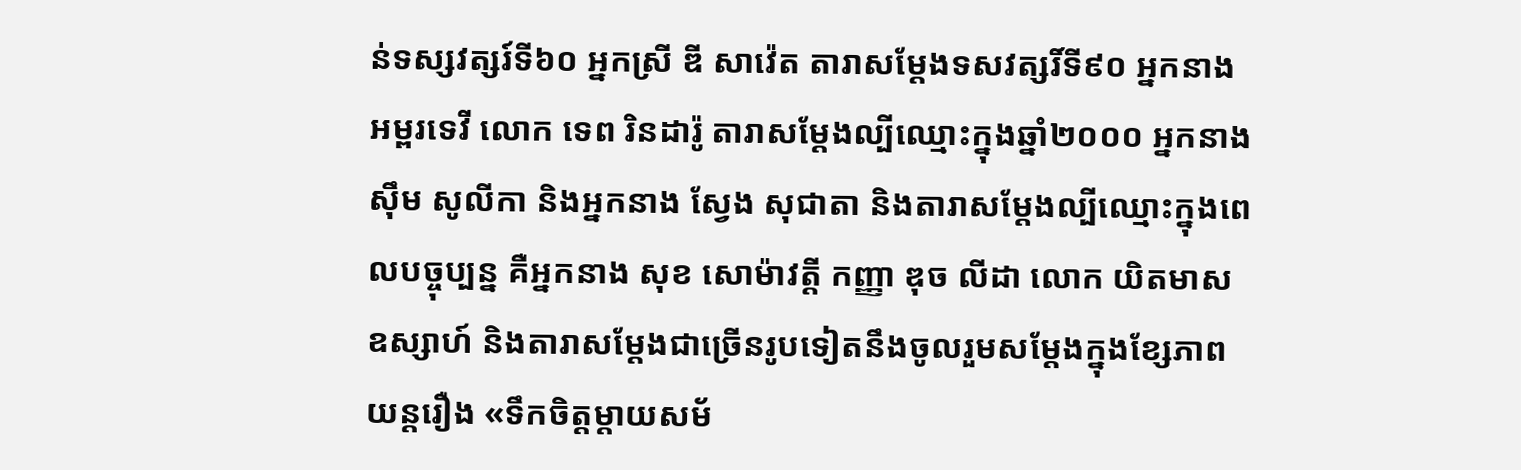ន់ទស្សវត្សរ៍ទី៦០ អ្នកស្រី ឌី សាវ៉េត តារាសម្តែងទសវត្សរិ៍ទី៩០ អ្នកនាង អម្ពរទេវី លោក ទេព រិនដារ៉ូ តារាសម្តែងល្បីឈ្មោះក្នុងឆ្នាំ២០០០ អ្នកនាង ស៊ឹម សូលីកា និងអ្នកនាង ស្វែង សុជាតា និងតារាសម្តែងល្បីឈ្មោះក្នុងពេលបច្ចុប្បន្ន គឺអ្នកនាង សុខ សោម៉ាវត្តី កញ្ញា ឌុច លីដា លោក យិតមាស ឧស្សាហ៍ និងតារាសម្តែងជាច្រើនរូបទៀតនឹងចូលរួមសម្តែងក្នុងខ្សែភាពយន្តរឿង «ទឹកចិត្តម្តាយសម័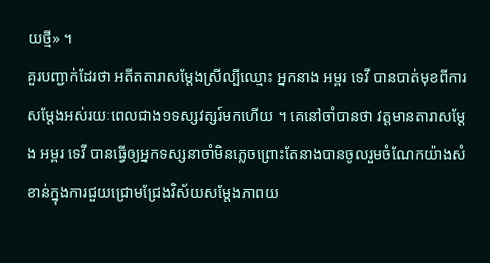យថ្មី» ។
គួរបញ្ជាក់ដែរថា អតីតតារាសម្តែងស្រីល្បីឈ្មោះ អ្នកនាង អម្ពរ ទេវី បានបាត់មុខពីការសម្តែងអស់រយៈពេលជាង១ទស្សវត្សរ៍មកហើយ ។ គេនៅចាំបានថា វត្តមានតារាសម្តែង អម្ពរ ទេវី បានធ្វើឲ្យអ្នកទស្សនាចាំមិនភ្លេចព្រោះតែនាងបានចូលរួមចំណែកយ៉ាងសំខាន់ក្នុងការជួយជ្រោមជ្រែងវិស័យសម្តែងភាពយ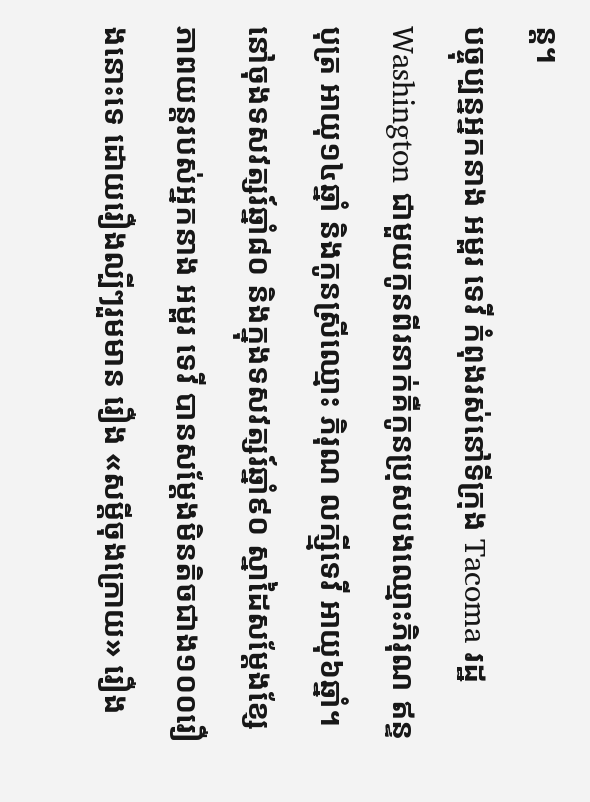ន្ត។
បច្ចុប្បន្នអ្នកនាង អម្ពរ ទេវី កំពុងរស់នៅទីក្រុង Tacoma រដ្ឋ Washington ជាមួយកូនពីរនាក់គឺកូនប្រុសបងឈ្មោះភិរុណ ឥន្ទបុត្រ អាយុ១៤ឆ្នាំ និងកូនស្រីឈ្មោះ ភិរុណ លក្ស្មីទេវី អាយុ៦ឆ្នាំ។ នៅចុងទសវត្សរ៍ឆ្នាំ៨០ និងក្នុងទសវត្សរ៍ឆ្នាំ៩០ ស្នាដៃសម្តែងខ្សែភាពយន្តរបស់អ្នកនាង អម្ពរ ទេវី បានសម្ដែងមិនតិចជាង១០០រឿងនោះទេ ដោយរឿងល្បីៗរួមមាន រឿង «សម្ដីចុងក្រោយ» រឿង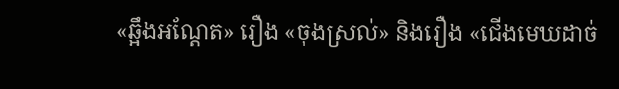«ឆ្អឹងអណ្ដែត» រឿង «ចុងស្រល់» និងរឿង «ជើងមេឃដាច់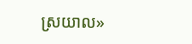ស្រយាល»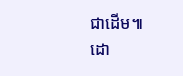ជាដើម៕
ដោ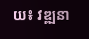យ៖ វឌ្ឍនា